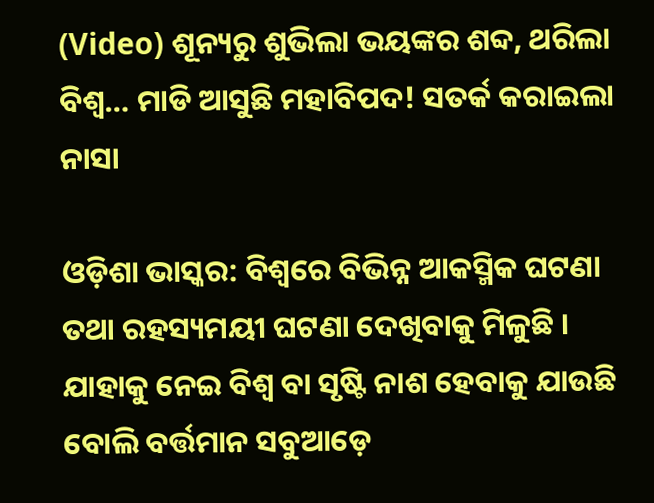(Video) ଶୂନ୍ୟରୁ ଶୁଭିଲା ଭୟଙ୍କର ଶବ୍ଦ, ଥରିଲା ବିଶ୍ୱ… ମାଡି ଆସୁଛି ମହାବିପଦ! ସତର୍କ କରାଇଲା ନାସା

ଓଡ଼ିଶା ଭାସ୍କର: ବିଶ୍ୱରେ ବିଭିନ୍ନ ଆକସ୍ମିକ ଘଟଣା ତଥା ରହସ୍ୟମୟୀ ଘଟଣା ଦେଖିବାକୁ ମିଳୁଛି । ଯାହାକୁ ନେଇ ବିଶ୍ୱ ବା ସୃଷ୍ଟି ନାଶ ହେବାକୁ ଯାଉଛି ବୋଲି ବର୍ତ୍ତମାନ ସବୁଆଡ଼େ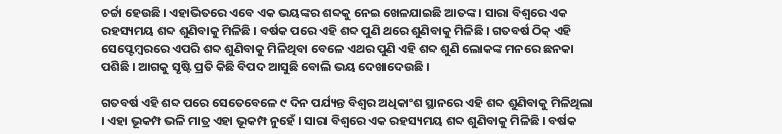ଚର୍ଚ୍ଚା ହେଉଛି । ଏହାଭିତରେ ଏବେ ଏକ ଭୟଙ୍କର ଶବ୍ଦକୁ ନେଇ ଖେଳଯାଇଛି ଆତଙ୍କ । ସାରା ବିଶ୍ୱରେ ଏକ ରହସ୍ୟମୟ ଶବ୍ଦ ଶୁଣିବାକୁ ମିଳିଛି । ବର୍ଷକ ପରେ ଏହି ଶବ୍ଦ ପୁଣି ଥରେ ଶୁଣିବାକୁ ମିଳିଛି । ଗତବର୍ଷ ଠିକ୍ ଏହି ସେପ୍ଟେମ୍ବରରେ ଏପରି ଶବ୍ଦ ଶୁଣିବାକୁ ମିଳିଥିବା ବେଳେ ଏଥର ପୁଣି ଏହି ଶବ୍ଦ ଶୁଣି ଲୋକଙ୍କ ମନରେ ଛନକା ପଶିଛି । ଆଗକୁ ସୃଷ୍ଟି ପ୍ରତି କିଛି ବିପଦ ଆସୁଛି ବୋଲି ଭୟ ଦେଖାଦେଉଛି ।

ଗତବର୍ଷ ଏହି ଶବ୍ଦ ପରେ ସେତେବେଳେ ୯ ଦିନ ପର୍ଯ୍ୟନ୍ତ ବିଶ୍ୱର ଅଧିକାଂଶ ସ୍ଥାନରେ ଏହି ଶବ୍ଦ ଶୁଣିବାକୁ ମିଳିଥିଲା । ଏହା ଭୂକମ୍ପ ଭଳି ମାତ୍ର ଏହା ଭୂକମ୍ପ ନୁହେଁ । ସାରା ବିଶ୍ୱରେ ଏକ ରହସ୍ୟମୟ ଶବ୍ଦ ଶୁଣିବାକୁ ମିଳିଛି । ବର୍ଷକ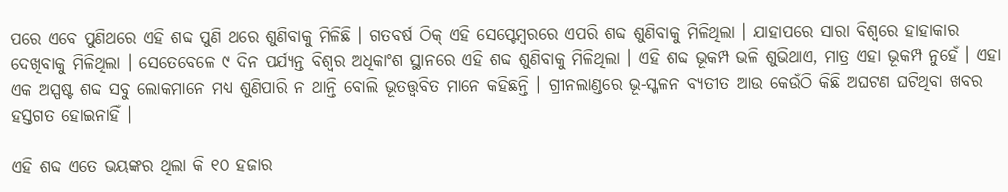ପରେ ଏବେ ପୁଣିଥରେ ଏହି ଶବ୍ଦ ପୁଣି ଥରେ ଶୁଣିବାକୁ ମିଳିଛି । ଗତବର୍ଷ ଠିକ୍ ଏହି ସେପ୍ଟେମ୍ବରରେ ଏପରି ଶବ୍ଦ ଶୁଣିବାକୁ ମିଳିଥିଲା । ଯାହାପରେ ସାରା ବିଶ୍ୱରେ ହାହାକାର ଦେଖିବାକୁ ମିଳିଥିଲା । ସେତେବେଳେ ୯ ଦିନ ପର୍ଯ୍ୟନ୍ତ ବିଶ୍ୱର ଅଧିକାଂଶ ସ୍ଥାନରେ ଏହି ଶବ୍ଦ ଶୁଣିବାକୁ ମିଳିଥିଲା । ଏହି ଶବ୍ଦ ଭୂକମ୍ପ ଭଳି ଶୁଭିଥାଏ, ମାତ୍ର ଏହା ଭୂକମ୍ପ ନୁହେଁ । ଏହା ଏକ ଅସ୍ପଷ୍ଟ ଶବ୍ଦ ସବୁ ଲୋକମାନେ ମଧ୍ୟ ଶୁଣିପାରି ନ ଥାନ୍ତି ବୋଲି ଭୂତତ୍ତ୍ୱବିତ ମାନେ କହିଛନ୍ତି । ଗ୍ରୀନଲାଣ୍ଡରେ ଭୂ-ସ୍ଖଳନ ବ୍ୟତୀତ ଆଉ କେଉଁଠି କିଛି ଅଘଟଣ ଘଟିଥିବା ଖବର ହସ୍ତଗତ ହୋଇନାହିଁ ।

ଏହି ଶବ୍ଦ ଏତେ ଭୟଙ୍କର ଥିଲା କି ୧୦ ହଜାର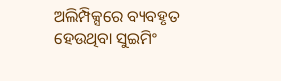ଅଲିମ୍ପିକ୍ସରେ ବ୍ୟବହୃତ ହେଉଥିବା ସୁଇମିଂ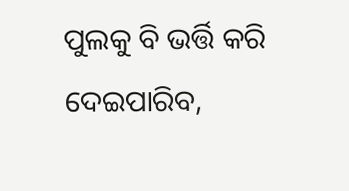ପୁଲକୁ ବି ଭର୍ତ୍ତି କରି ଦେଇପାରିବ,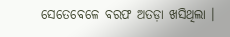ସେତେବେଳେ ବରଫ ଅତଡ଼ା ଖସିଥିଲା ।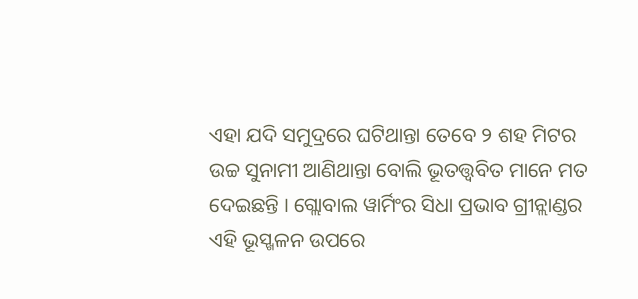ଏହା ଯଦି ସମୁଦ୍ରରେ ଘଟିଥାନ୍ତା ତେବେ ୨ ଶହ ମିଟର ଉଚ୍ଚ ସୁନାମୀ ଆଣିଥାନ୍ତା ବୋଲି ଭୂତତ୍ତ୍ୱବିତ ମାନେ ମତ ଦେଇଛନ୍ତି । ଗ୍ଲୋବାଲ ୱାର୍ମିଂର ସିଧା ପ୍ରଭାବ ଗ୍ରୀନ୍ଲାଣ୍ଡର ଏହି ଭୂସ୍ଖଳନ ଉପରେ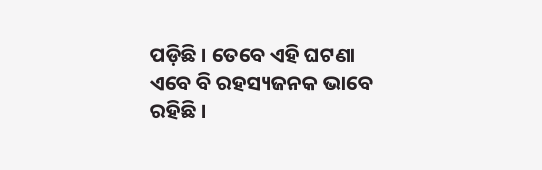ପଡ଼ିଛି । ତେବେ ଏହି ଘଟଣା ଏବେ ବି ରହସ୍ୟଜନକ ଭାବେ ରହିଛି ।